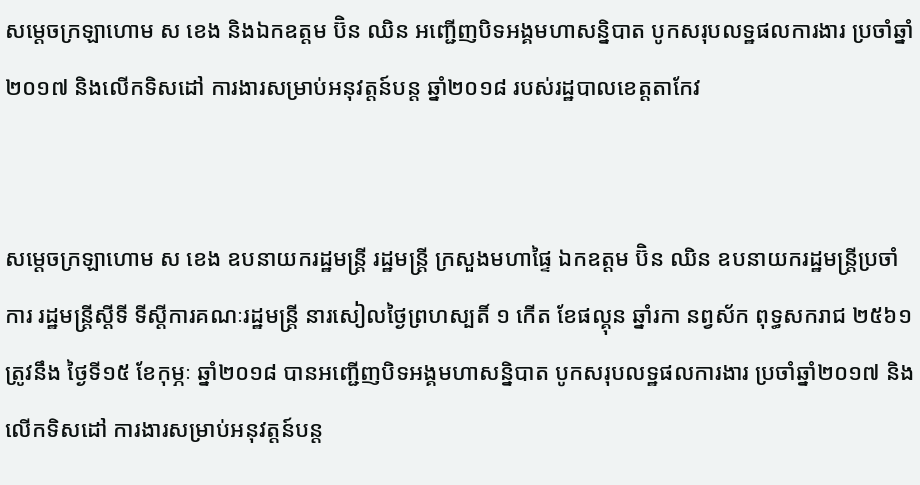សម្ដេចក្រឡាហោម ស ខេង និងឯកឧត្តម ប៊ិន ឈិន អញ្ជើញបិទអង្គមហាសន្និបាត បូកសរុបលទ្ឋផលការងារ ប្រចាំឆ្នាំ២០១៧ និងលើកទិសដៅ ការងារសម្រាប់អនុវត្តន៍បន្ត ឆ្នាំ២០១៨ របស់រដ្ឋបាលខេត្តតាកែវ


សម្ដេចក្រឡាហោម ស ខេង ឧបនាយករដ្ឋមន្រ្តី រដ្ឋមន្រ្តី ក្រសួងមហាផ្ទៃ ឯកឧត្តម ប៊ិន ឈិន ឧបនាយករដ្ឋមន្រ្តីប្រចាំការ រដ្ឋមន្រ្តីស្ដីទី ទីស្ដីការគណៈរដ្ឋមន្រ្តី នារសៀលថ្ងៃព្រហស្បតិ៍ ១ កើត ខែផល្គុន ឆ្នាំរកា នព្វស័ក ពុទ្ធសករាជ ២៥៦១ ត្រូវនឹង ថ្ងៃទី១៥ ខែកុម្ភៈ ឆ្នាំ២០១៨ បានអញ្ជើញបិទអង្គមហាសន្និបាត បូកសរុបលទ្ឋផលការងារ ប្រចាំឆ្នាំ២០១៧ និងលើកទិសដៅ ការងារសម្រាប់អនុវត្តន៍បន្ត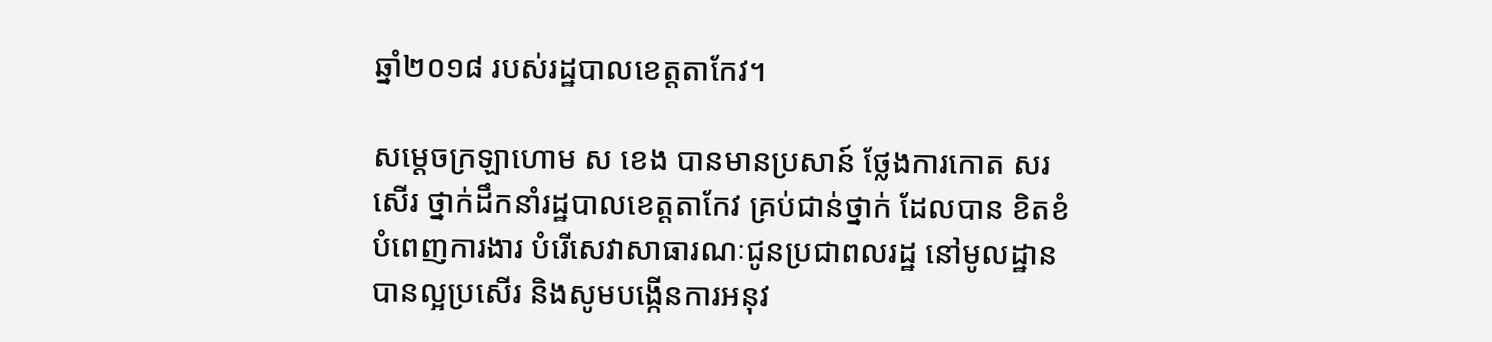ឆ្នាំ២០១៨ របស់រដ្ឋបាលខេត្តតាកែវ។

សម្ដេចក្រឡាហោម ស ខេង បានមានប្រសាន៍ ថ្លែងការកោត សរសើរ ថ្នាក់ដឹកនាំរដ្ឋបាលខេត្តតាកែវ គ្រប់ជាន់ថ្នាក់ ដែលបាន ខិតខំបំពេញការងារ បំរើសេវាសាធារណៈជូនប្រជាពលរដ្ឋ នៅមូលដ្ឋានបានល្អប្រសើរ និងសូមបង្កើនការអនុវ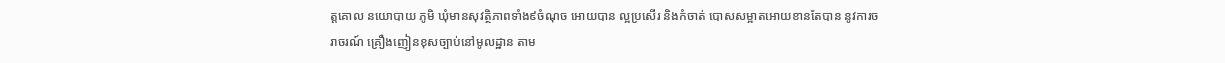ត្តគោល នយោបាយ ភូមិ ឃុំមានសុវត្ថិភាពទាំង៩ចំណុច អោយបាន ល្អប្រសើរ និងកំចាត់ បោសសម្អាតអោយខានតែបាន នូវការចរាចរណ៍ គ្រឿងញៀនខុសច្បាប់នៅមូលដ្ឋាន តាម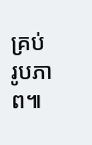គ្រប់ រូបភាព៕